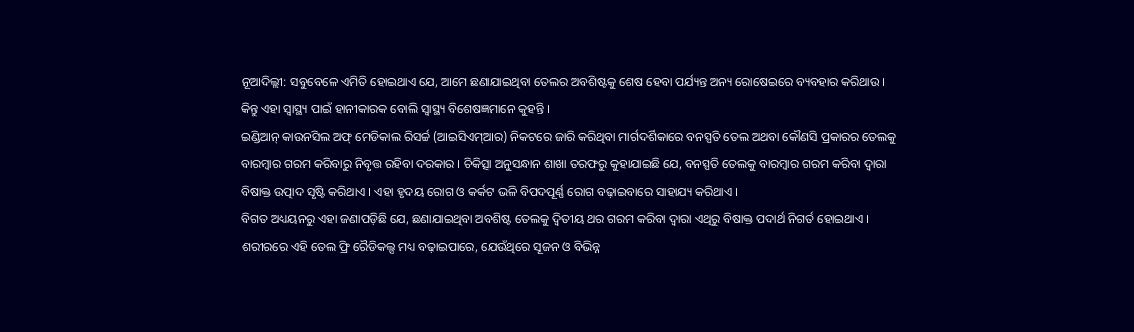ନୂଆଦିଲ୍ଲୀ: ସବୁବେଳେ ଏମିତି ହୋଇଥାଏ ଯେ, ଆମେ ଛଣାଯାଇଥିବା ତେଲର ଅବଶିଷ୍ଟକୁ ଶେଷ ହେବା ପର୍ଯ୍ୟନ୍ତ ଅନ୍ୟ ରୋଷେଇରେ ବ୍ୟବହାର କରିଥାଉ । କିନ୍ତୁ ଏହା ସ୍ୱାସ୍ଥ୍ୟ ପାଇଁ ହାନୀକାରକ ବୋଲି ସ୍ୱାସ୍ଥ୍ୟ ବିଶେଷଜ୍ଞମାନେ କୁହନ୍ତି ।
ଇଣ୍ଡିଆନ୍ କାଉନସିଲ ଅଫ୍ ମେଡିକାଲ ରିସର୍ଚ୍ଚ (ଆଇସିଏମ୍ଆର) ନିକଟରେ ଜାରି କରିଥିବା ମାର୍ଗଦର୍ଶିକାରେ ବନସ୍ପତି ତେଲ ଅଥବା କୌଣସି ପ୍ରକାରର ତେଲକୁ ବାରମ୍ବାର ଗରମ କରିବାରୁ ନିବୃତ୍ତ ରହିବା ଦରକାର । ଚିକିତ୍ସା ଅନୁସନ୍ଧାନ ଶାଖା ତରଫରୁ କୁହାଯାଇଛି ଯେ, ବନସ୍ପତି ତେଲକୁ ବାରମ୍ବାର ଗରମ କରିବା ଦ୍ୱାରା ବିଷାକ୍ତ ଉତ୍ପାଦ ସୃଷ୍ଟି କରିଥାଏ । ଏହା ହୃଦୟ ରୋଗ ଓ କର୍କଟ ଭଳି ବିପଦପୂର୍ଣ୍ଣ ରୋଗ ବଢ଼ାଇବାରେ ସାହାଯ୍ୟ କରିଥାଏ ।
ବିଗତ ଅଧ୍ୟୟନରୁ ଏହା ଜଣାପଡ଼ିଛି ଯେ, ଛଣାଯାଇଥିବା ଅବଶିଷ୍ଟ ତେଲକୁ ଦ୍ୱିତୀୟ ଥର ଗରମ କରିବା ଦ୍ୱାରା ଏଥିରୁ ବିଷାକ୍ତ ପଦାର୍ଥ ନିଗର୍ତ ହୋଇଥାଏ । ଶରୀରରେ ଏହି ତେଲ ଫ୍ରି ରୈଡିକଲ୍ସ ମଧ୍ୟ ବଢ଼ାଇପାରେ, ଯେଉଁଥିରେ ସୂଜନ ଓ ବିଭିନ୍ନ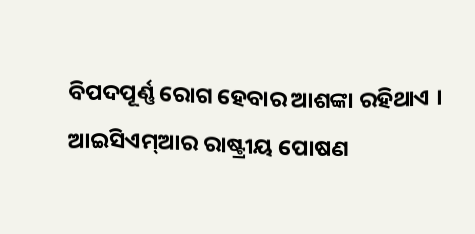ବିପଦପୂର୍ଣ୍ଣ ରୋଗ ହେବାର ଆଶଙ୍କା ରହିଥାଏ ।
ଆଇସିଏମ୍ଆର ରାଷ୍ଟ୍ରୀୟ ପୋଷଣ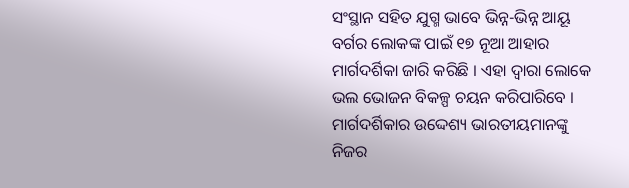ସଂସ୍ଥାନ ସହିତ ଯୁଗ୍ମ ଭାବେ ଭିନ୍ନ-ଭିନ୍ନ ଆୟୂ ବର୍ଗର ଲୋକଙ୍କ ପାଇଁ ୧୭ ନୂଆ ଆହାର ମାର୍ଗଦର୍ଶିକା ଜାରି କରିଛି । ଏହା ଦ୍ୱାରା ଲୋକେ ଭଲ ଭୋଜନ ବିକଳ୍ପ ଚୟନ କରିପାରିବେ । ମାର୍ଗଦର୍ଶିକାର ଉଦ୍ଦେଶ୍ୟ ଭାରତୀୟମାନଙ୍କୁ ନିଜର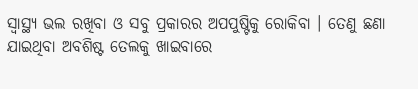ସ୍ୱାସ୍ଥ୍ୟ ଭଲ ରଖିବା ଓ ସବୁ ପ୍ରକାରର ଅପପୁଷ୍ଟିକୁ ରୋକିବା । ତେଣୁ ଛଣା ଯାଇଥିବା ଅବଶିଷ୍ଟ ତେଲକୁ ଖାଇବାରେ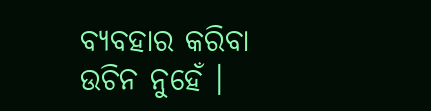ବ୍ୟବହାର କରିବା ଉଚିନ ନୁହେଁ ।